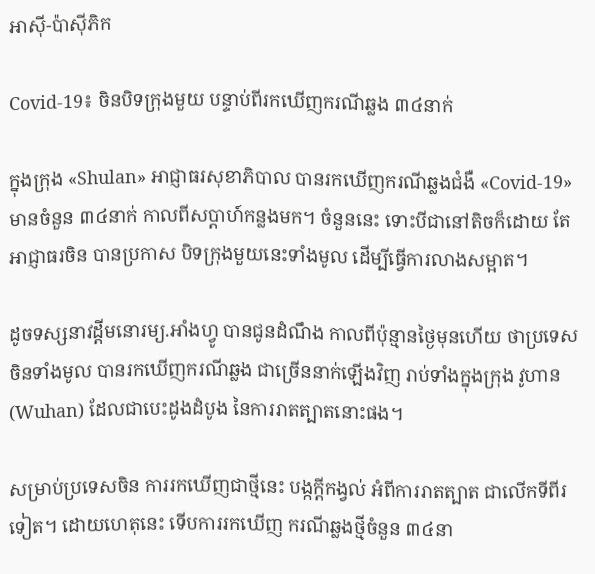អាស៊ី-ប៉ាស៊ីភិក

Covid-19៖ ចិនបិទក្រុងមួយ បន្ទាប់ពីរកឃើញករណីឆ្លង ៣៤នាក់

ក្នុងក្រុង «Shulan» អាជ្ញាធរសុខាភិបាល បានរកឃើញករណីឆ្លងជំងឺ «Covid-19» មានចំនួន ៣៤នាក់ កាលពីសប្ដាហ៍កន្លងមក។ ចំនួននេះ ទោះបីជានៅតិចក៏ដោយ តែអាជ្ញាធរចិន បានប្រកាស បិទក្រុងមួយនេះទាំងមូល ដើម្បីធ្វើការលាងសម្អាត។

ដូចទស្សនាវដ្ដីមនោរម្យ.អាំងហ្វូ បានជូនដំណឹង កាលពីប៉ុន្មានថ្ងៃមុនហើយ ថាប្រទេសចិនទាំងមូល បានរកឃើញករណីឆ្លង ជាច្រើននាក់ឡើងវិញ រាប់ទាំងក្នុងក្រុង វូហាន (Wuhan) ដែលជាបេះដូងដំបូង នៃការរាតត្បាតនោះផង។

សម្រាប់ប្រទេសចិន ការរកឃើញជាថ្មីនេះ បង្កក្ដីកង្វល់ អំពីការរាតត្បាត ជាលើកទីពីរទៀត។ ដោយហេតុនេះ ទើបការរកឃើញ ករណីឆ្លងថ្មីចំនួន ៣៤នា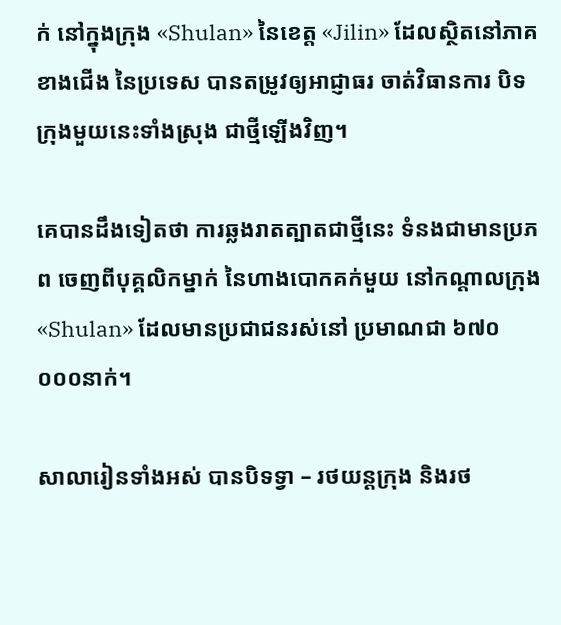ក់ នៅក្នុងក្រុង «Shulan» នៃខេត្ត «Jilin» ដែលស្ថិតនៅភាគខាងជើង នៃប្រទេស បានតម្រូវឲ្យអាជ្ញាធរ ចាត់វិធានការ បិទក្រុងមួយនេះទាំងស្រុង ជាថ្មីឡើងវិញ។

គេបានដឹងទៀតថា ការឆ្លងរាតត្បាតជាថ្មីនេះ ទំនងជាមានប្រភព ចេញពីបុគ្គលិកម្នាក់ នៃហាងបោកគក់មួយ នៅកណ្ដាលក្រុង «Shulan» ដែលមានប្រជាជនរស់នៅ ប្រមាណជា ៦៧០ ០០០នាក់។

សាលារៀនទាំងអស់ បានបិទទ្វា – រថយន្ដក្រុង និងរថ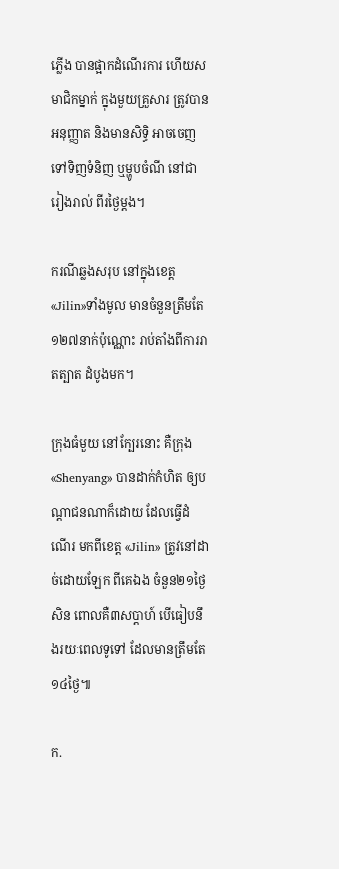ភ្លើង បានផ្អាកដំណើរការ ហើយសមាជិកម្នាក់ ក្នុងមួយគ្រួសារ ត្រូវបានអនុញ្ញាត និងមានសិទ្ធិ អាចចេញទៅទិញទំនិញ ឬម្ហូបចំណី នៅជារៀងរាល់ ពីរថ្ងៃម្ដង។

ករណីឆ្លងសរុប នៅក្នុងខេត្ត «Jilin»ទាំងមូល មានចំនួនត្រឹមតែ ១២៧នាក់ប៉ុណ្ណោះ រាប់តាំងពីការរាតត្បាត ដំបូងមក។

ក្រុងធំមួយ នៅក្បែរនោះ គឺក្រុង «Shenyang» បានដាក់កំហិត ឲ្យបណ្ដាជនណាក៏ដោយ ដែលធ្វើដំណើរ មកពីខេត្ត «Jilin» ត្រូវនៅដាច់ដោយឡែក ពីគេឯង ចំនួន២១ថ្ងៃសិន ពោលគឺ៣សប្ដាហ៍ បើធៀបនឹងរយៈពេលទូទៅ ដែលមានត្រឹមតែ១៤ថ្ងៃ៕

ក.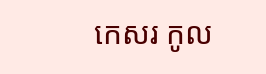កេសរ កូល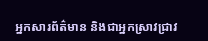អ្នកសារព័ត៌មាន និងជាអ្នកស្រាវជ្រាវ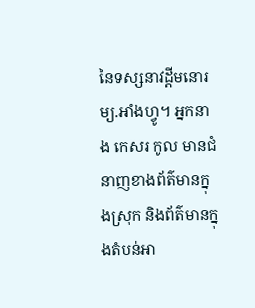នៃទស្សនាវដ្ដីមនោរម្យ.អាំងហ្វូ។ អ្នកនាង កេសរ កូល មានជំនាញខាងព័ត៌មានក្នុងស្រុក និងព័ត៌មានក្នុងតំបន់អា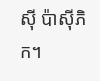ស៊ី ប៉ាស៊ីភិក។